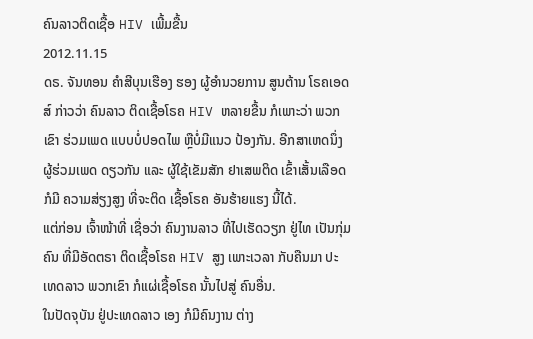ຄົນລາວຕິດເຊື້ອ HIV ເພີ້ມຂື້ນ
2012.11.15
ດຣ. ຈັນທອນ ຄຳສີບຸນເຮືອງ ຮອງ ຜູ້ອຳນວຍການ ສູນຕ້ານ ໂຣຄເອດສ໌ ກ່າວວ່າ ຄົນລາວ ຕິດເຊື້ອໂຣຄ HIV ຫລາຍຂື້ນ ກໍເພາະວ່າ ພວກເຂົາ ຮ່ວມເພດ ແບບບໍ່ປອດໄພ ຫຼືບໍ່ມີແນວ ປ້ອງກັນ. ອີກສາເຫດນຶ່ງ ຜູ້ຮ່ວມເພດ ດຽວກັນ ແລະ ຜູ້ໃຊ້ເຂັມສັກ ຢາເສພຕິດ ເຂົ້າເສັ້ນເລືອດ ກໍມີ ຄວາມສ່ຽງສູງ ທີ່ຈະຕິດ ເຊື້ອໂຣຄ ອັນຮ້າຍແຮງ ນີ້ໄດ້.
ແຕ່ກ່ອນ ເຈົ້າໜ້າທີ່ ເຊື່ອວ່າ ຄົນງານລາວ ທີ່ໄປເຮັດວຽກ ຢູ່ໄທ ເປັນກຸ່ມຄົນ ທີ່ມີອັດຕຣາ ຕິດເຊື້ອໂຣຄ HIV ສູງ ເພາະເວລາ ກັບຄືນມາ ປະເທດລາວ ພວກເຂົາ ກໍແຜ່ເຊື້ອໂຣຄ ນັ້ນໄປສູ່ ຄົນອື່ນ.
ໃນປັດຈຸບັນ ຢູ່ປະເທດລາວ ເອງ ກໍມີຄົນງານ ຕ່າງ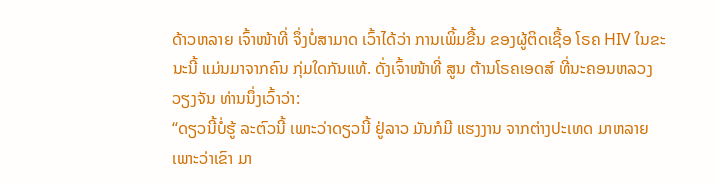ດ້າວຫລາຍ ເຈົ້າໜ້າທີ່ ຈຶ່ງບໍ່ສາມາດ ເວົ້າໄດ້ວ່າ ການເພິ້ມຂື້ນ ຂອງຜູ້ຕິດເຊື້ອ ໂຣຄ HIV ໃນຂະນະນີ້ ແມ່ນມາຈາກຄົນ ກຸ່ມໃດກັນແທ້. ດັ່ງເຈົ້າໜ້າທີ່ ສູນ ຕ້ານໂຣຄເອດສ໌ ທີ່ນະຄອນຫລວງ ວຽງຈັນ ທ່ານນຶ່ງເວົ້າວ່າ:
“ດຽວນີ້ບໍ່ຮູ້ ລະຕົວນີ້ ເພາະວ່າດຽວນີ້ ຢູ່ລາວ ມັນກໍມີ ແຮງງານ ຈາກຕ່າງປະເທດ ມາຫລາຍ ເພາະວ່າເຂົາ ມາ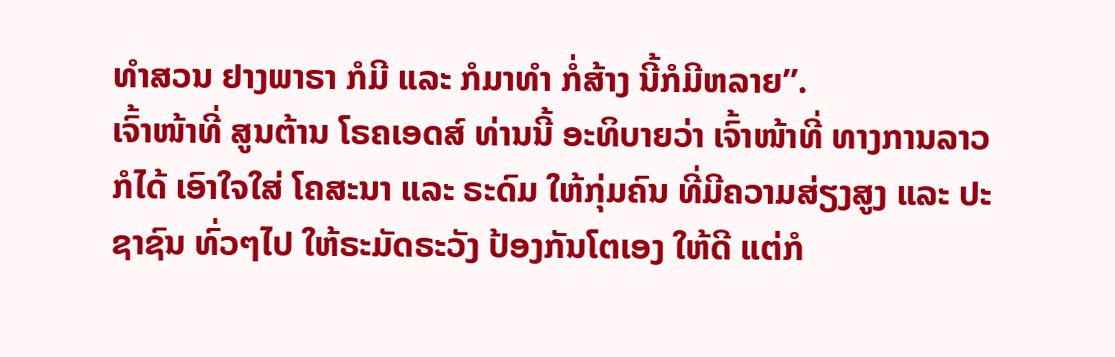ທຳສວນ ຢາງພາຣາ ກໍມີ ແລະ ກໍມາທຳ ກໍ່ສ້າງ ນີ້ກໍມີຫລາຍ”.
ເຈົ້າໜ້າທີ່ ສູນຕ້ານ ໂຣຄເອດສ໌ ທ່ານນີ້ ອະທິບາຍວ່າ ເຈົ້າໜ້າທີ່ ທາງການລາວ ກໍໄດ້ ເອົາໃຈໃສ່ ໂຄສະນາ ແລະ ຣະດົມ ໃຫ້ກຸ່ມຄົນ ທີ່ມີຄວາມສ່ຽງສູງ ແລະ ປະຊາຊົນ ທົ່ວໆໄປ ໃຫ້ຣະມັດຣະວັງ ປ້ອງກັນໂຕເອງ ໃຫ້ດີ ແຕ່ກໍ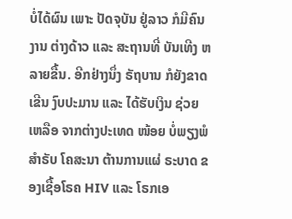ບໍ່ໄດ້ຜົນ ເພາະ ປັດຈຸບັນ ຢູ່ລາວ ກໍມີຄົນງານ ຕ່າງດ້າວ ແລະ ສະຖານທີ່ ບັນເທີງ ຫລາຍຂື້ນ. ອີກຢ່າງນຶ່ງ ຣັຖບານ ກໍຍັງຂາດເຂີນ ງົບປະມານ ແລະ ໄດ້ຮັບເງິນ ຊ່ວຍເຫລືອ ຈາກຕ່າງປະເທດ ໜ້ອຍ ບໍ່ພຽງພໍ ສຳຣັບ ໂຄສະນາ ຕ້ານການແຜ່ ຣະບາດ ຂອງເຊື້ອໂຣຄ HIV ແລະ ໂຣກເອ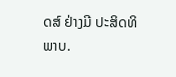ດສ໌ ຢ່າງມີ ປະສິດທິພາບ.